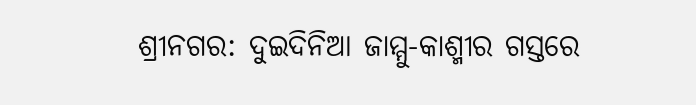ଶ୍ରୀନଗର: ଦୁଇଦିନିଆ ଜାମ୍ମୁ-କାଶ୍ମୀର ଗସ୍ତରେ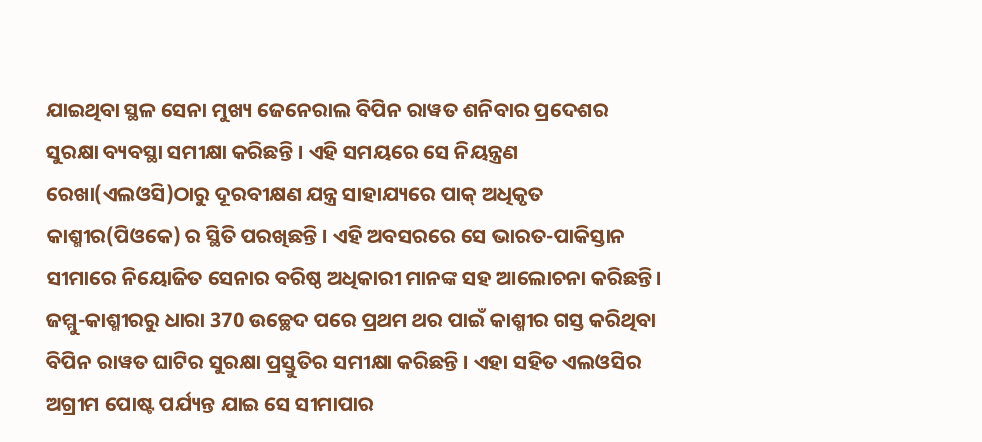ଯାଇଥିବା ସ୍ଥଳ ସେନା ମୁଖ୍ୟ ଜେନେରାଲ ବିପିନ ରାୱତ ଶନିବାର ପ୍ରଦେଶର ସୁରକ୍ଷା ବ୍ୟବସ୍ଥା ସମୀକ୍ଷା କରିଛନ୍ତି । ଏହି ସମୟରେ ସେ ନିୟନ୍ତ୍ରଣ ରେଖା(ଏଲଓସି)ଠାରୁ ଦୂରବୀକ୍ଷଣ ଯନ୍ତ୍ର ସାହାଯ୍ୟରେ ପାକ୍ ଅଧିକୃତ କାଶ୍ମୀର(ପିଓକେ) ର ସ୍ଥିତି ପରଖିଛନ୍ତି । ଏହି ଅବସରରେ ସେ ଭାରତ-ପାକିସ୍ତାନ ସୀମାରେ ନିୟୋଜିତ ସେନାର ବରିଷ୍ଠ ଅଧିକାରୀ ମାନଙ୍କ ସହ ଆଲୋଚନା କରିଛନ୍ତି।
ଜମ୍ମୁ-କାଶ୍ମୀରରୁ ଧାରା 370 ଉଚ୍ଛେଦ ପରେ ପ୍ରଥମ ଥର ପାଇଁ କାଶ୍ମୀର ଗସ୍ତ କରିଥିବା ବିପିନ ରାୱତ ଘାଟିର ସୁରକ୍ଷା ପ୍ରସ୍ତୁତିର ସମୀକ୍ଷା କରିଛନ୍ତି । ଏହା ସହିତ ଏଲଓସିର ଅଗ୍ରୀମ ପୋଷ୍ଟ ପର୍ଯ୍ୟନ୍ତ ଯାଇ ସେ ସୀମାପାର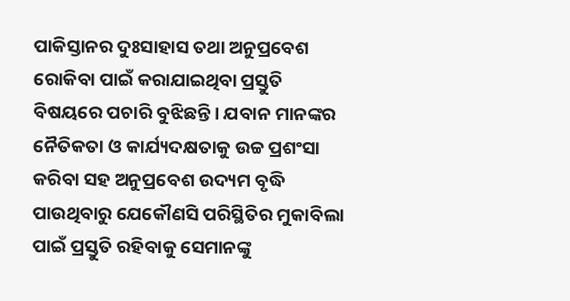ପାକିସ୍ତାନର ଦୁଃସାହାସ ତଥା ଅନୁପ୍ରବେଶ ରୋକିବା ପାଇଁ କରାଯାଇଥିବା ପ୍ରସ୍ତୁତି ବିଷୟରେ ପଚାରି ବୁଝିଛନ୍ତି । ଯବାନ ମାନଙ୍କର ନୈତିକତା ଓ କାର୍ଯ୍ୟଦକ୍ଷତାକୁ ଉଚ୍ଚ ପ୍ରଶଂସା କରିବା ସହ ଅନୁପ୍ରବେଶ ଉଦ୍ୟମ ବୃଦ୍ଧି ପାଉଥିବାରୁ ଯେକୌଣସି ପରିସ୍ଥିତିର ମୁକାବିଲା ପାଇଁ ପ୍ରସ୍ତୁତି ରହିବାକୁ ସେମାନଙ୍କୁ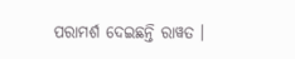ପରାମର୍ଶ ଦେଇଛନ୍ତି ରାୱତ ।